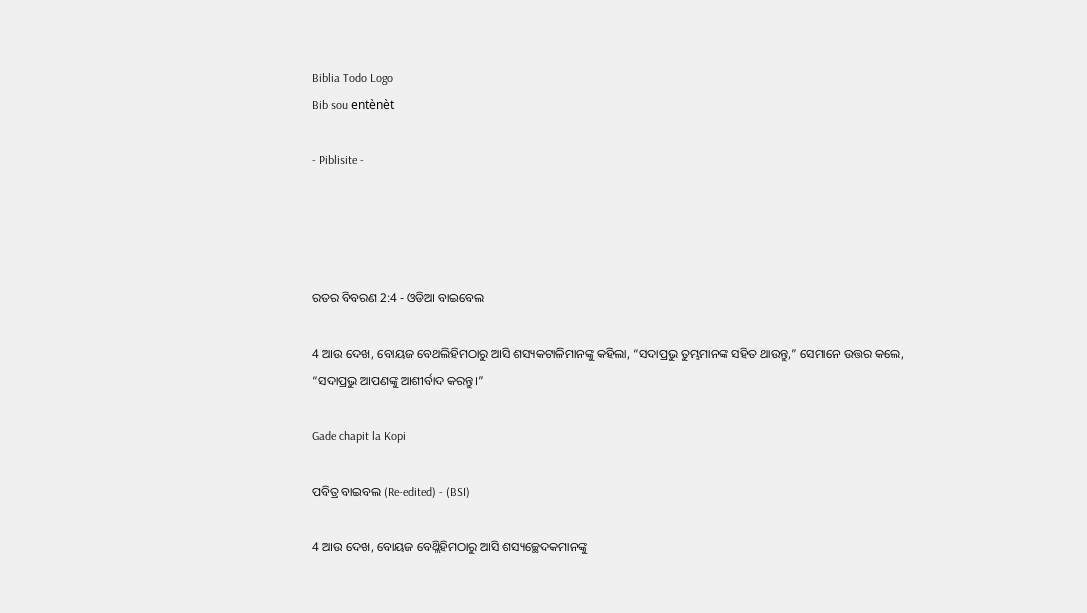Biblia Todo Logo
Bib sou entènèt

- Piblisite -




ରତର ବିବରଣ 2:4 - ଓଡିଆ ବାଇବେଲ

4 ଆଉ ଦେଖ, ବୋୟଜ ବେଥଲିହିମଠାରୁ ଆସି ଶସ୍ୟକଟାଳିମାନଙ୍କୁ କହିଲା, “ସଦାପ୍ରଭୁ ତୁମ୍ଭମାନଙ୍କ ସହିତ ଥାଉନ୍ତୁ,” ସେମାନେ ଉତ୍ତର କଲେ, “ସଦାପ୍ରଭୁ ଆପଣଙ୍କୁ ଆଶୀର୍ବାଦ କରନ୍ତୁ।”

Gade chapit la Kopi

ପବିତ୍ର ବାଇବଲ (Re-edited) - (BSI)

4 ଆଉ ଦେଖ, ବୋୟଜ ବେଥ୍ଲିହିମଠାରୁ ଆସି ଶସ୍ୟଚ୍ଛେଦକମାନଙ୍କୁ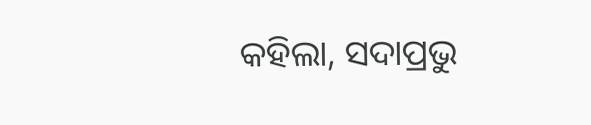କହିଲା, ସଦାପ୍ରଭୁ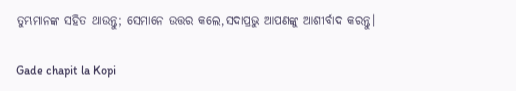ତୁମ୍ଭମାନଙ୍କ ସହିତ ଥାଉନ୍ତୁ; ସେମାନେ ଉତ୍ତର କଲେ,ସଦାପ୍ରଭୁ ଆପଣଙ୍କୁ ଆଶୀର୍ବାଦ କରନ୍ତୁ।

Gade chapit la Kopi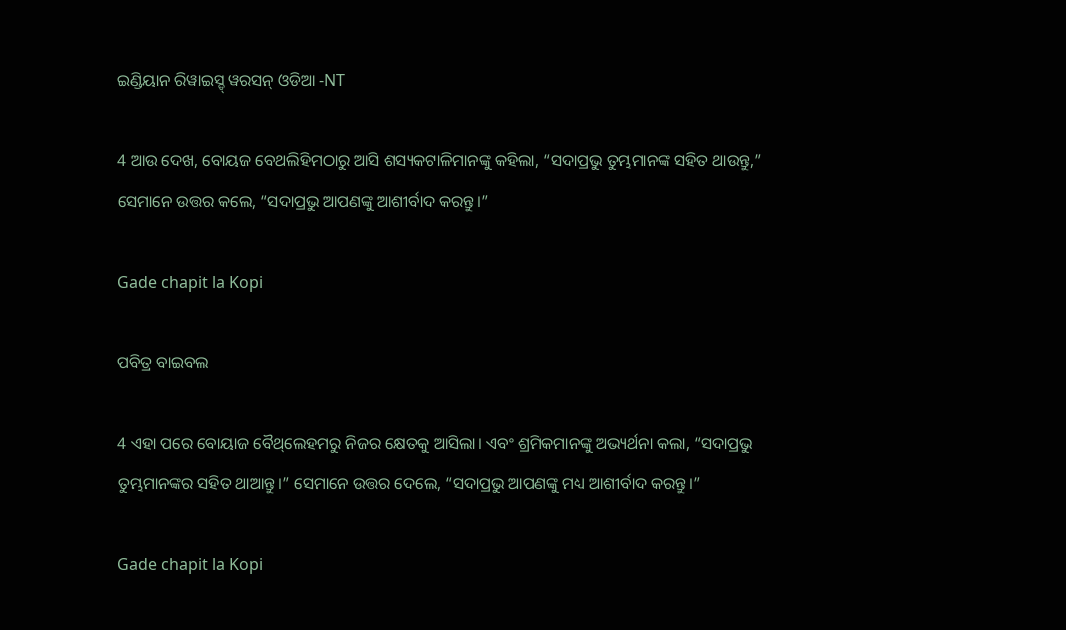ଇଣ୍ଡିୟାନ ରିୱାଇସ୍ଡ୍ ୱରସନ୍ ଓଡିଆ -NT

4 ଆଉ ଦେଖ, ବୋୟଜ ବେଥଲିହିମଠାରୁ ଆସି ଶସ୍ୟକଟାଳିମାନଙ୍କୁ କହିଲା, “ସଦାପ୍ରଭୁ ତୁମ୍ଭମାନଙ୍କ ସହିତ ଥାଉନ୍ତୁ,” ସେମାନେ ଉତ୍ତର କଲେ, “ସଦାପ୍ରଭୁ ଆପଣଙ୍କୁ ଆଶୀର୍ବାଦ କରନ୍ତୁ।”

Gade chapit la Kopi

ପବିତ୍ର ବାଇବଲ

4 ଏହା ପରେ ବୋୟାଜ ବୈ‌ଥ୍‌ଲେହମରୁ ନିଜର କ୍ଷେତକୁ ଆସିଲା। ଏବଂ ଶ୍ରମିକମାନଙ୍କୁ ଅଭ୍ୟର୍ଥନା କଲା, “ସଦାପ୍ରଭୁ ତୁମ୍ଭମାନଙ୍କର ସହିତ ଥାଆନ୍ତୁ।” ସେମାନେ ଉତ୍ତର ଦେଲେ, “ସଦାପ୍ରଭୁ ଆପଣଙ୍କୁ ମଧ୍ୟ ଆଶୀର୍ବାଦ କରନ୍ତୁ।”

Gade chapit la Kopi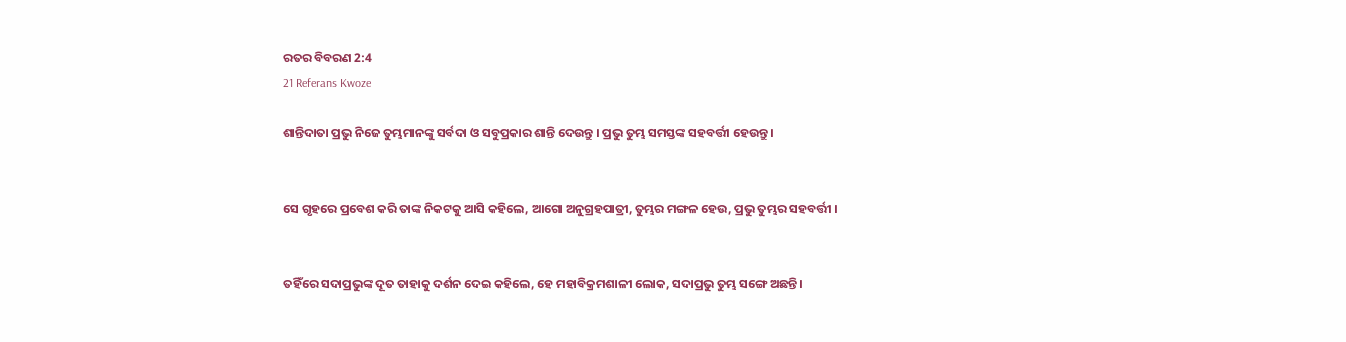ରତର ବିବରଣ 2:4
21 Referans Kwoze

ଶାନ୍ତିଦାତା ପ୍ରଭୁ ନିଜେ ତୁମ୍ଭମାନଙ୍କୁ ସର୍ବଦା ଓ ସବୁପ୍ରକାର ଶାନ୍ତି ଦେଉନ୍ତୁ । ପ୍ରଭୁ ତୁମ୍ଭ ସମସ୍ତଙ୍କ ସହବର୍ତ୍ତୀ ହେଉନ୍ତୁ ।


ସେ ଗୃହରେ ପ୍ରବେଶ କରି ତାଙ୍କ ନିକଟକୁ ଆସି କହିଲେ, ଆଗୋ ଅନୁଗ୍ରହପାତ୍ରୀ, ତୁମ୍ଭର ମଙ୍ଗଳ ହେଉ, ପ୍ରଭୁ ତୁମ୍ଭର ସହବର୍ତ୍ତୀ ।


ତହିଁରେ ସଦାପ୍ରଭୁଙ୍କ ଦୂତ ତାହାକୁ ଦର୍ଶନ ଦେଇ କହିଲେ, ହେ ମହାବିକ୍ରମଶାଳୀ ଲୋକ, ସଦାପ୍ରଭୁ ତୁମ୍ଭ ସଙ୍ଗେ ଅଛନ୍ତି।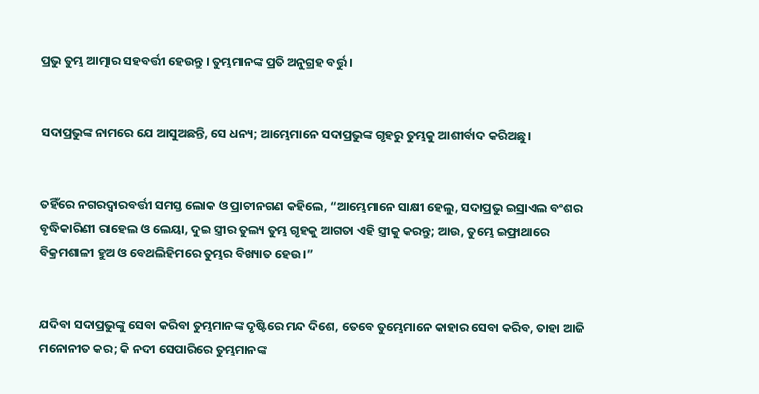ପ୍ରଭୁ ତୁମ୍ଭ ଆତ୍ମାର ସହବର୍ତ୍ତୀ ହେଉନ୍ତୁ । ତୁମ୍ଭମାନଙ୍କ ପ୍ରତି ଅନୁଗ୍ରହ ବର୍ତ୍ତୁ ।


ସଦାପ୍ରଭୁଙ୍କ ନାମରେ ଯେ ଆସୁଅଛନ୍ତି, ସେ ଧନ୍ୟ; ଆମ୍ଭେମାନେ ସଦାପ୍ରଭୁଙ୍କ ଗୃହରୁ ତୁମ୍ଭକୁ ଆଶୀର୍ବାଦ କରିଅଛୁ।


ତହିଁରେ ନଗରଦ୍ୱାରବର୍ତ୍ତୀ ସମସ୍ତ ଲୋକ ଓ ପ୍ରାଚୀନଗଣ କହିଲେ, “ଆମ୍ଭେମାନେ ସାକ୍ଷୀ ହେଲୁ, ସଦାପ୍ରଭୁ ଇସ୍ରାଏଲ ବଂଶର ବୃଦ୍ଧିକାରିଣୀ ରାହେଲ ଓ ଲେୟା, ଦୁଇ ସ୍ତ୍ରୀର ତୁଲ୍ୟ ତୁମ୍ଭ ଗୃହକୁ ଆଗତା ଏହି ସ୍ତ୍ରୀକୁ କରନ୍ତୁ; ଆଉ, ତୁମ୍ଭେ ଇଫ୍ରାଥାରେ ବିକ୍ରମଶାଳୀ ହୁଅ ଓ ବେଥଲିହିମରେ ତୁମ୍ଭର ବିଖ୍ୟାତ ହେଉ।”


ଯଦିବା ସଦାପ୍ରଭୁଙ୍କୁ ସେବା କରିବା ତୁମ୍ଭମାନଙ୍କ ଦୃଷ୍ଟିରେ ମନ୍ଦ ଦିଶେ, ତେବେ ତୁମ୍ଭେମାନେ କାହାର ସେବା କରିବ, ତାହା ଆଜି ମନୋନୀତ କର; କି ନଦୀ ସେପାରିରେ ତୁମ୍ଭମାନଙ୍କ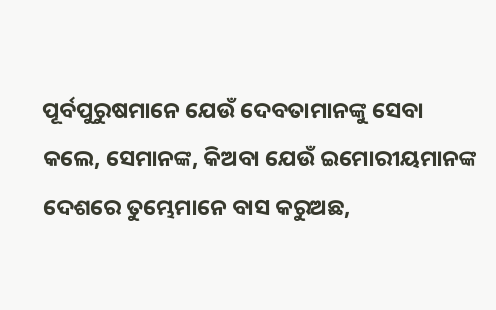ପୂର୍ବପୁରୁଷମାନେ ଯେଉଁ ଦେବତାମାନଙ୍କୁ ସେବା କଲେ, ସେମାନଙ୍କ, କିଅବା ଯେଉଁ ଇମୋରୀୟମାନଙ୍କ ଦେଶରେ ତୁମ୍ଭେମାନେ ବାସ କରୁଅଛ,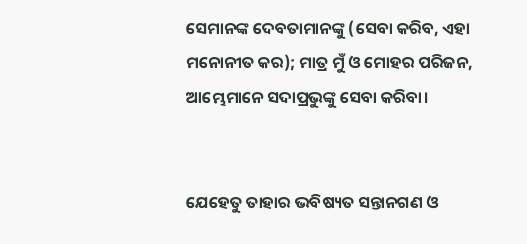ସେମାନଙ୍କ ଦେବତାମାନଙ୍କୁ (ସେବା କରିବ, ଏହା ମନୋନୀତ କର); ମାତ୍ର ମୁଁ ଓ ମୋହର ପରିଜନ, ଆମ୍ଭେମାନେ ସଦାପ୍ରଭୁଙ୍କୁ ସେବା କରିବା।


ଯେହେତୁ ତାହାର ଭବିଷ୍ୟତ ସନ୍ତାନଗଣ ଓ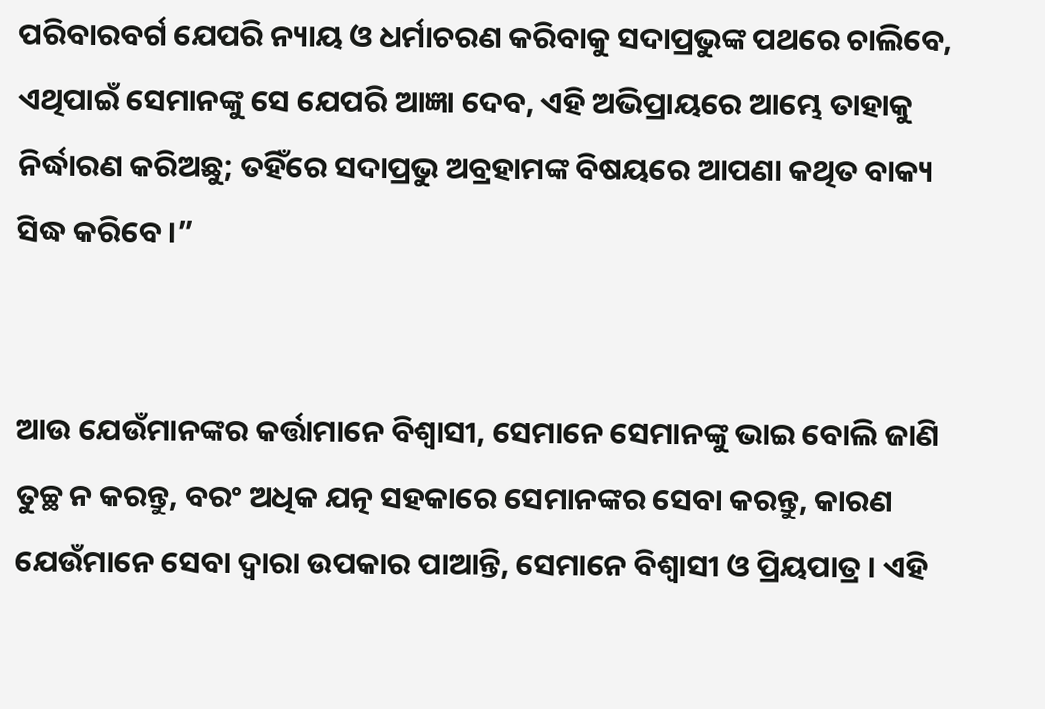ପରିବାରବର୍ଗ ଯେପରି ନ୍ୟାୟ ଓ ଧର୍ମାଚରଣ କରିବାକୁ ସଦାପ୍ରଭୁଙ୍କ ପଥରେ ଚାଲିବେ, ଏଥିପାଇଁ ସେମାନଙ୍କୁ ସେ ଯେପରି ଆଜ୍ଞା ଦେବ, ଏହି ଅଭିପ୍ରାୟରେ ଆମ୍ଭେ ତାହାକୁ ନିର୍ଦ୍ଧାରଣ କରିଅଛୁ; ତହିଁରେ ସଦାପ୍ରଭୁ ଅବ୍ରହାମଙ୍କ ବିଷୟରେ ଆପଣା କଥିତ ବାକ୍ୟ ସିଦ୍ଧ କରିବେ।”


ଆଉ ଯେଉଁମାନଙ୍କର କର୍ତ୍ତାମାନେ ବିଶ୍ୱାସୀ, ସେମାନେ ସେମାନଙ୍କୁ ଭାଇ ବୋଲି ଜାଣି ତୁଚ୍ଛ ନ କରନ୍ତୁ, ବରଂ ଅଧିକ ଯତ୍ନ ସହକାରେ ସେମାନଙ୍କର ସେବା କରନ୍ତୁ, କାରଣ ଯେଉଁମାନେ ସେବା ଦ୍ୱାରା ଉପକାର ପାଆନ୍ତି, ସେମାନେ ବିଶ୍ୱାସୀ ଓ ପ୍ରିୟପାତ୍ର । ଏହି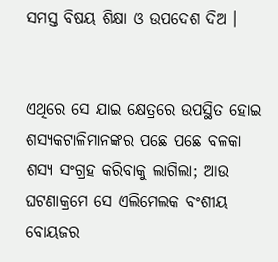ସମସ୍ତ ବିଷୟ ଶିକ୍ଷା ଓ ଉପଦେଶ ଦିଅ ।


ଏଥିରେ ସେ ଯାଇ କ୍ଷେତ୍ରରେ ଉପସ୍ଥିତ ହୋଇ ଶସ୍ୟକଟାଳିମାନଙ୍କର ପଛେ ପଛେ ବଳକା ଶସ୍ୟ ସଂଗ୍ରହ କରିବାକୁ ଲାଗିଲା; ଆଉ ଘଟଣାକ୍ରମେ ସେ ଏଲିମେଲକ ବଂଶୀୟ ବୋୟଜର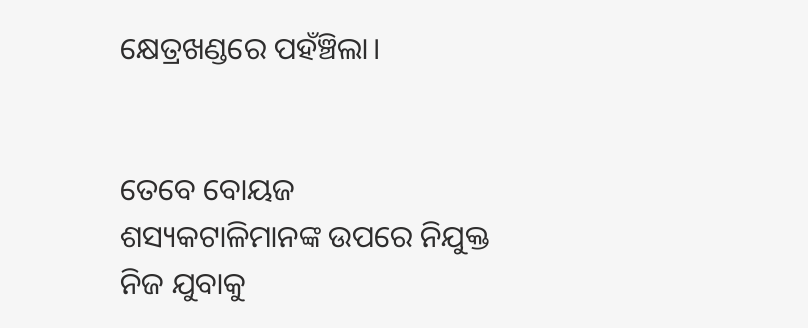କ୍ଷେତ୍ରଖଣ୍ଡରେ ପହଁଞ୍ଚିଲା।


ତେବେ ବୋୟଜ ଶସ୍ୟକଟାଳିମାନଙ୍କ ଉପରେ ନିଯୁକ୍ତ ନିଜ ଯୁବାକୁ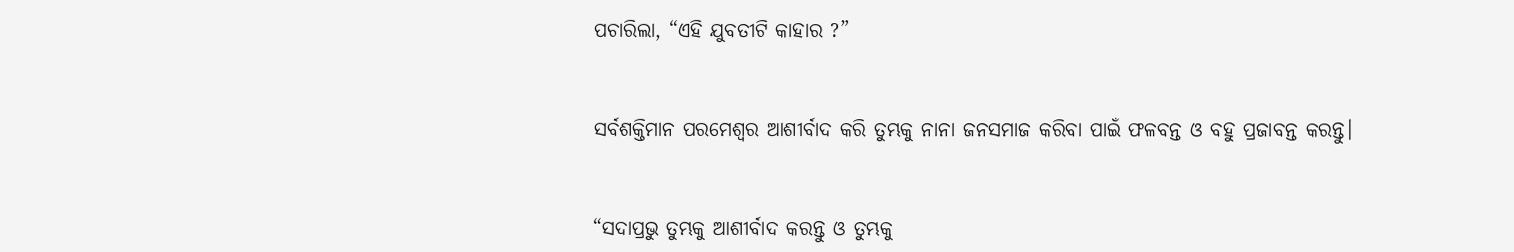ପଚାରିଲା, “ଏହି ଯୁବତୀଟି କାହାର ?”


ସର୍ବଶକ୍ତିମାନ ପରମେଶ୍ୱର ଆଶୀର୍ବାଦ କରି ତୁମ୍ଭକୁ ନାନା ଜନସମାଜ କରିବା ପାଇଁ ଫଳବନ୍ତ ଓ ବହୁ ପ୍ରଜାବନ୍ତ କରନ୍ତୁ।


“ସଦାପ୍ରଭୁ ତୁମ୍ଭକୁ ଆଶୀର୍ବାଦ କରନ୍ତୁ ଓ ତୁମ୍ଭକୁ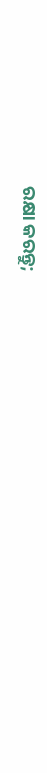ରକ୍ଷା କରନ୍ତୁ;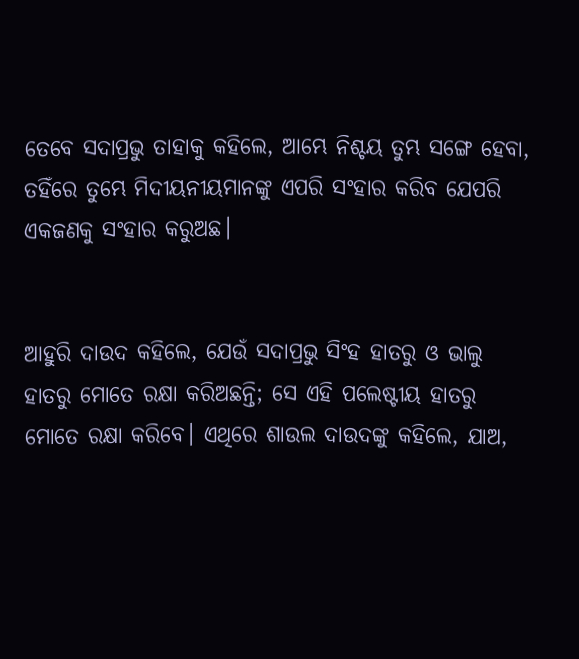ତେବେ ସଦାପ୍ରଭୁ ତାହାକୁ କହିଲେ, ଆମ୍ଭେ ନିଶ୍ଚୟ ତୁମ୍ଭ ସଙ୍ଗେ ହେବା, ତହିଁରେ ତୁମ୍ଭେ ମିଦୀୟନୀୟମାନଙ୍କୁ ଏପରି ସଂହାର କରିବ ଯେପରି ଏକଜଣକୁ ସଂହାର କରୁଅଛ।


ଆହୁରି ଦାଉଦ କହିଲେ, ଯେଉଁ ସଦାପ୍ରଭୁ ସିଂହ ହାତରୁ ଓ ଭାଲୁ ହାତରୁ ମୋତେ ରକ୍ଷା କରିଅଛନ୍ତି; ସେ ଏହି ପଲେଷ୍ଟୀୟ ହାତରୁ ମୋତେ ରକ୍ଷା କରିବେ। ଏଥିରେ ଶାଉଲ ଦାଉଦଙ୍କୁ କହିଲେ, ଯାଅ,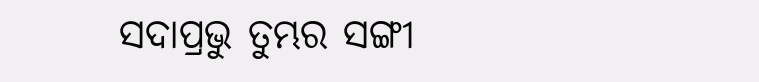ସଦାପ୍ରଭୁ ତୁମ୍ଭର ସଙ୍ଗୀ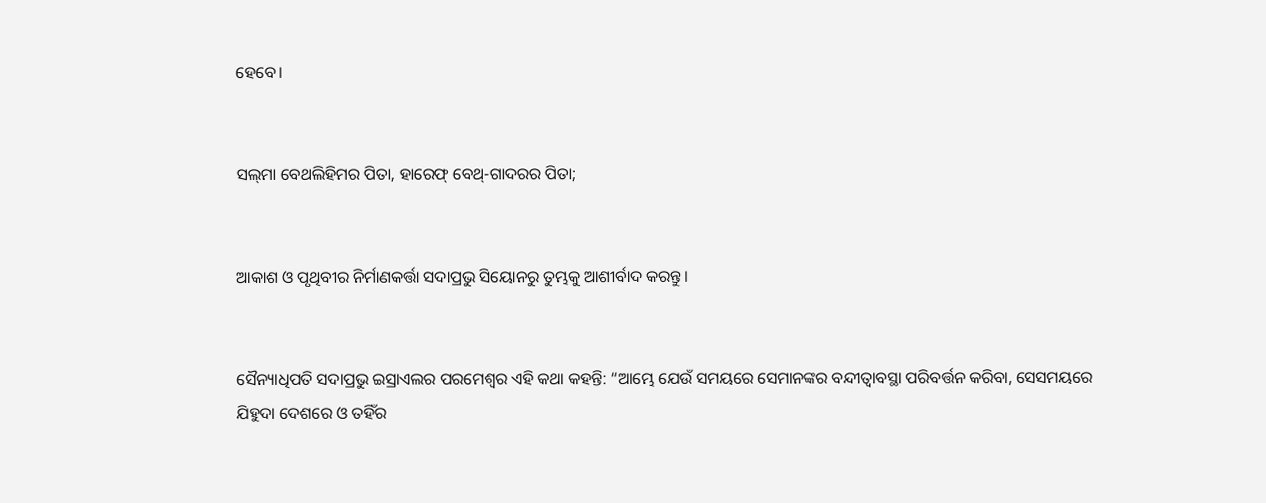ହେବେ।


ସଲ୍‍ମା ବେଥଲିହିମର ପିତା, ହାରେଫ୍‍ ବେଥ୍-ଗାଦରର ପିତା;


ଆକାଶ ଓ ପୃଥିବୀର ନିର୍ମାଣକର୍ତ୍ତା ସଦାପ୍ରଭୁ ସିୟୋନରୁ ତୁମ୍ଭକୁ ଆଶୀର୍ବାଦ କରନ୍ତୁ।


ସୈନ୍ୟାଧିପତି ସଦାପ୍ରଭୁ ଇସ୍ରାଏଲର ପରମେଶ୍ୱର ଏହି କଥା କହନ୍ତି: “ଆମ୍ଭେ ଯେଉଁ ସମୟରେ ସେମାନଙ୍କର ବନ୍ଦୀତ୍ୱାବସ୍ଥା ପରିବର୍ତ୍ତନ କରିବା, ସେସମୟରେ ଯିହୁଦା ଦେଶରେ ଓ ତହିଁର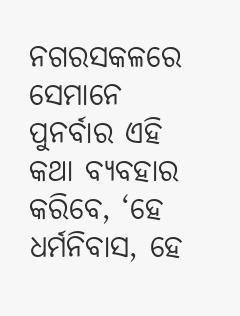ନଗରସକଳରେ ସେମାନେ ପୁନର୍ବାର ଏହି କଥା ବ୍ୟବହାର କରିବେ, ‘ହେ ଧର୍ମନିବାସ, ହେ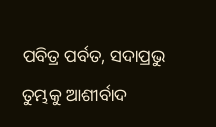ପବିତ୍ର ପର୍ବତ, ସଦାପ୍ରଭୁ ତୁମ୍ଭକୁ ଆଶୀର୍ବାଦ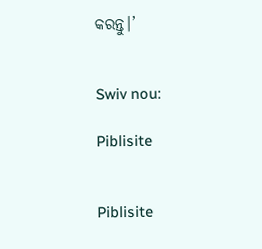କରନ୍ତୁ।’


Swiv nou:

Piblisite


Piblisite